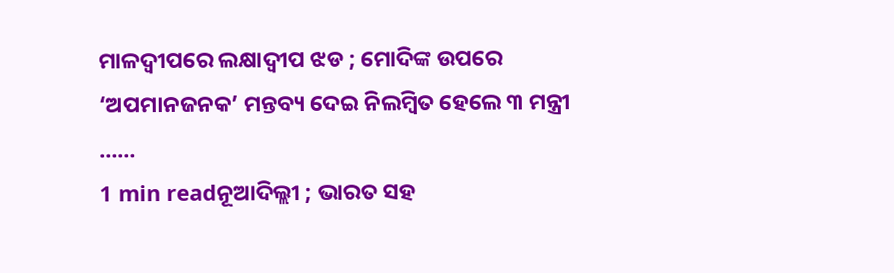ମାଳଦ୍ୱୀପରେ ଲକ୍ଷାଦ୍ୱୀପ ଝଡ ; ମୋଦିଙ୍କ ଉପରେ ‘ଅପମାନଜନକ’ ମନ୍ତବ୍ୟ ଦେଇ ନିଲମ୍ବିତ ହେଲେ ୩ ମନ୍ତ୍ରୀ ……
1 min readନୂଆଦିଲ୍ଲୀ ; ଭାରତ ସହ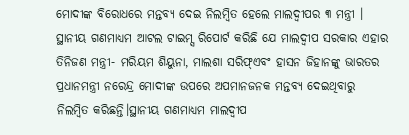ମୋଦୀଙ୍କ ବିରୋଧରେ ମନ୍ତବ୍ୟ ଦେଇ ନିଲମ୍ବିତ ହେଲେ ମାଲଦ୍ୱୀପର ୩ ମନ୍ତ୍ରୀ । ସ୍ଥାନୀୟ ଗଣମାଧ୍ୟମ ଆଟଲ ଟାଇମ୍ସ ରିପୋର୍ଟ କରିଛି ଯେ ମାଲଦ୍ୱୀପ ସରକାର ଏହାର ତିନିଜଣ ମନ୍ତ୍ରୀ- ମରିୟମ ଶିୟୁନା, ମାଲଶା ସରିଫ୍ଏବଂ ହାସନ ଜିହାନଙ୍କୁ ଭାରତର ପ୍ରଧାନମନ୍ତ୍ରୀ ନରେନ୍ଦ୍ର ମୋଦୀଙ୍କ ଉପରେ ଅପମାନଜନକ ମନ୍ତବ୍ୟ ଦେଇଥିବାରୁ ନିଲମ୍ବିତ କରିଛନ୍ତି।ସ୍ଥାନୀୟ ଗଣମାଧ୍ୟମ ମାଲଦ୍ୱୀପ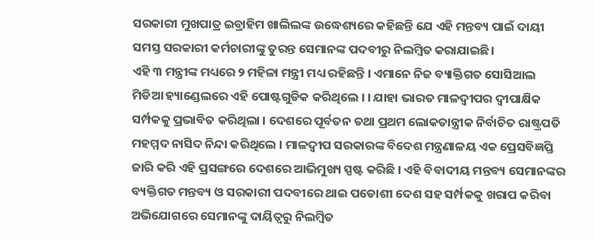ସରକାରୀ ମୁଖପାତ୍ର ଇବ୍ରାହିମ ଖାଲିଲଙ୍କ ଉଦ୍ଧେଶ୍ୟରେ କହିଛନ୍ତି ଯେ ଏହି ମନ୍ତବ୍ୟ ପାଇଁ ଦାୟୀ ସମସ୍ତ ସରକାରୀ କର୍ମଚାରୀଙ୍କୁ ତୁରନ୍ତ ସେମାନଙ୍କ ପଦବୀରୁ ନିଲମ୍ବିତ କରାଯାଇଛି।
ଏହି ୩ ମନ୍ତ୍ରୀଙ୍କ ମଧ୍ୟରେ ୨ ମହିଳା ମନ୍ତ୍ରୀ ମଧ୍ୟ ରହିଛନ୍ତି । ଏମାନେ ନିଜ ବ୍ୟାକ୍ତିଗତ ସୋସିଆଲ ମିଡିଆ ହ୍ୟାଣ୍ଡେଲରେ ଏହି ପୋଷ୍ଟଗୁଡିକ କରିଥିଲେ । । ଯାହା ଭାରତ ମାଳଦ୍ୱୀପର ଦ୍ୱୀପାକ୍ଷିକ ସର୍ମ୍ପକକୁ ପ୍ରଭାବିତ କରିଥିଲା । ଦେଶରେ ପୂର୍ବତନ ତଥା ପ୍ରଥମ ଲୋକତାନ୍ତ୍ରୀକ ନିର୍ବାଚିତ ରାଷ୍ଟ୍ରପତି ମହମ୍ମଦ ନାସିଦ ନିନ୍ଦା କରିଥିଲେ । ମାଳଦ୍ୱୀପ ସରକାରଙ୍କ ବିଦେଶ ମନ୍ତ୍ରଣାଳୟ ଏକ ପ୍ରେସବିଜ୍ଞପ୍ତି ଜାରି କରି ଏହି ପ୍ରସଙ୍ଗରେ ଦେଶରେ ଆଭିମୁଖ୍ୟ ସ୍ପଷ୍ଟ କରିଛି । ଏହି ବିବାଦୀୟ ମନ୍ତବ୍ୟ ସେମାନଙ୍କର ବ୍ୟକ୍ତିଗତ ମନ୍ତବ୍ୟ ଓ ସରକାରୀ ପଦବୀରେ ଥାଇ ପଡୋଶୀ ଦେଶ ସହ ସର୍ମ୍ପକକୁ ଖରାପ କରିବା ଅଭିଯୋଗରେ ସେମାନଙ୍କୁ ଦାୟିତ୍ୱରୁ ନିଲମ୍ବିତ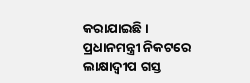କରାଯାଇଛି ।
ପ୍ରଧାନମନ୍ତ୍ରୀ ନିକଟରେ ଲାକ୍ଷାଦ୍ୱୀପ ଗସ୍ତ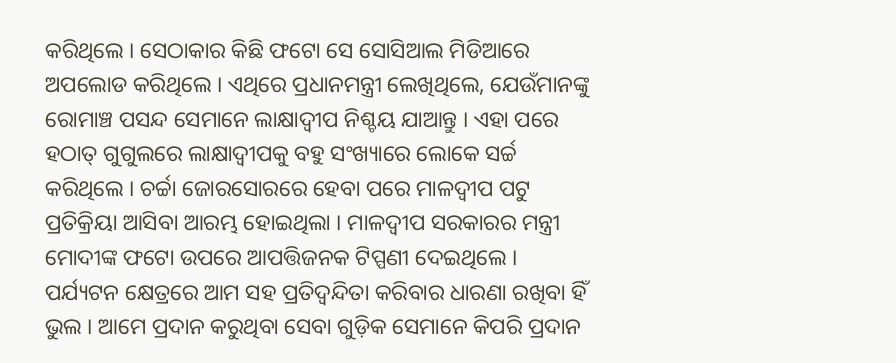କରିଥିଲେ । ସେଠାକାର କିଛି ଫଟୋ ସେ ସୋସିଆଲ ମିଡିଆରେ ଅପଲୋଡ କରିଥିଲେ । ଏଥିରେ ପ୍ରଧାନମନ୍ତ୍ରୀ ଲେଖିଥିଲେ, ଯେଉଁମାନଙ୍କୁ ରୋମାଞ୍ଚ ପସନ୍ଦ ସେମାନେ ଲାକ୍ଷାଦ୍ୱୀପ ନିଶ୍ଚୟ ଯାଆନ୍ତୁ । ଏହା ପରେ ହଠାତ୍ ଗୁଗୁଲରେ ଲାକ୍ଷାଦ୍ୱୀପକୁ ବହୁ ସଂଖ୍ୟାରେ ଲୋକେ ସର୍ଚ୍ଚ କରିଥିଲେ । ଚର୍ଚ୍ଚା ଜୋରସୋରରେ ହେବା ପରେ ମାଳଦ୍ୱୀପ ପଟୁ ପ୍ରତିକ୍ରିୟା ଆସିବା ଆରମ୍ଭ ହୋଇଥିଲା । ମାଳଦ୍ୱୀପ ସରକାରର ମନ୍ତ୍ରୀ ମୋଦୀଙ୍କ ଫଟୋ ଉପରେ ଆପତ୍ତିଜନକ ଟିପ୍ପଣୀ ଦେଇଥିଲେ । ପର୍ଯ୍ୟଟନ କ୍ଷେତ୍ରରେ ଆମ ସହ ପ୍ରତିଦ୍ୱନ୍ଦିତା କରିବାର ଧାରଣା ରଖିବା ହିଁ ଭୁଲ । ଆମେ ପ୍ରଦାନ କରୁଥିବା ସେବା ଗୁଡ଼ିକ ସେମାନେ କିପରି ପ୍ରଦାନ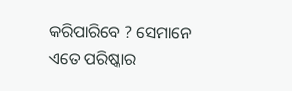କରିପାରିବେ ? ସେମାନେ ଏତେ ପରିଷ୍କାର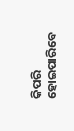କିପରି ହୋଇପାରିବେ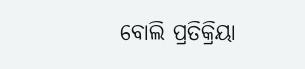ବୋଲି ପ୍ରତିକ୍ରିୟା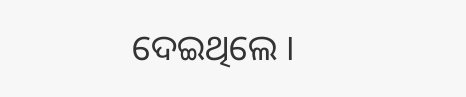ଦେଇଥିଲେ ।